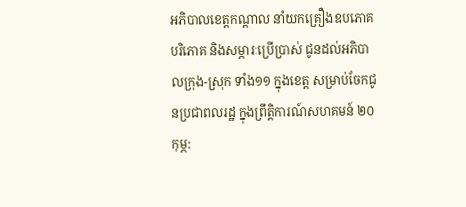អភិបាលខេត្តកណ្ដាល នាំយកគ្រឿងឧបភោគ បរិភោគ និងសម្ភារៈប្រើប្រាស់ ជូនដល់អភិបាលក្រុង-ស្រុក ទាំង១១ ក្នុងខេត្ត សម្រាប់ចែកជូនប្រជាពលរដ្ឋ ក្នុងព្រឹត្តិការណ៍សហគមន៍ ២០កុម្ភ: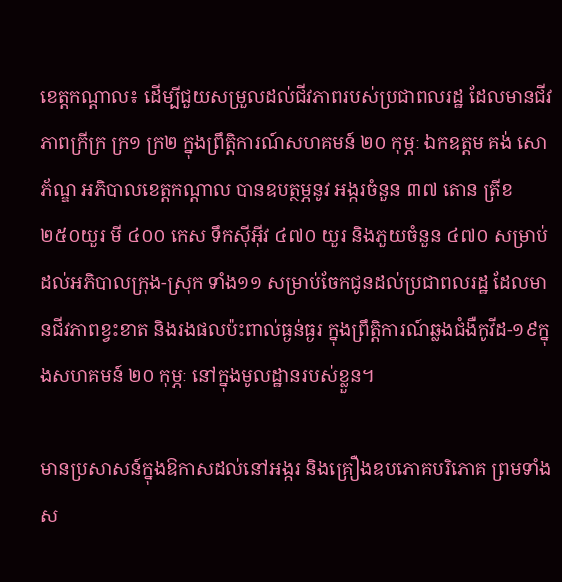ខេត្តកណ្ដាល៖ ដើម្បីជួយសម្រួលដល់ជីវភាពរបស់ប្រជាពលរដ្ឋ ដែលមានជីវភាពក្រីក្រ ក្រ១ ក្រ២ ក្នុងព្រឹត្តិការណ៍សហគមន៍ ២០ កុម្ភៈ ឯកឧត្តម គង់ សោភ័ណ្ឌ អភិបាលខេត្តកណ្ដាល បានឧបត្ថម្ភនូវ អង្ករចំនួន ៣៧ តោន ត្រីខ ២៥០យួរ មី ៤០០ កេស ទឹកស៊ីអ៊ីវ ៤៧០ យួរ និងភួយចំនួន ៤៧០ សម្រាប់ ដល់អភិបាលក្រុង-ស្រុក ទាំង១១ សម្រាប់ចែកជូនដល់ប្រជាពលរដ្ឋ ដែលមានជីវភាពខ្វះខាត និងរងផលប៉ះពាល់ធ្ងន់ធ្ងរ ក្នុងព្រឹត្តិការណ៍ឆ្លងជំងឺកូវីដ-១៩ក្នុងសហគមន៍ ២០ កុម្ភៈ នៅក្នុងមូលដ្ឋានរបស់ខ្លួន។

មានប្រសាសន៍ក្នុងឱកាសដល់នៅអង្ករ និងគ្រឿងឧបភោគបរិភោគ ព្រមទាំងស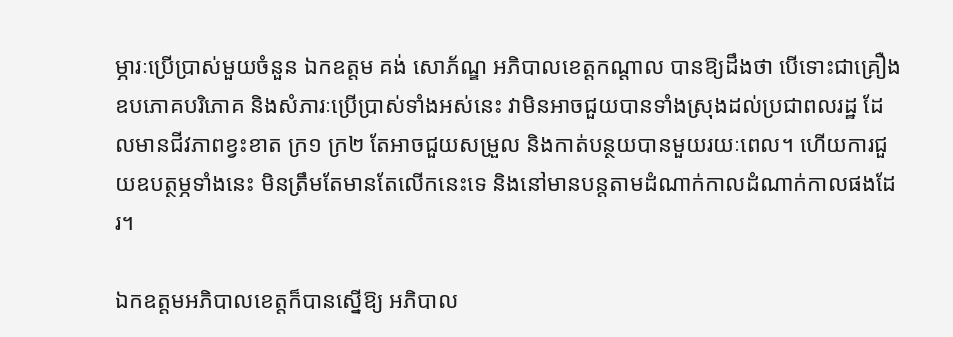ម្ភារៈប្រើប្រាស់មួយចំនួន ឯកឧត្តម គង់ សោភ័ណ្ឌ អភិបាលខេត្តកណ្ដាល បានឱ្យដឹងថា បើទោះជាគ្រឿងឧបភោគបរិភោគ និងសំភារៈប្រើប្រាស់ទាំងអស់នេះ វាមិនអាចជួយបានទាំងស្រុងដល់ប្រជាពលរដ្ឋ ដែលមានជីវភាពខ្វះខាត ក្រ១ ក្រ២ តែអាចជួយសម្រួល និងកាត់បន្ថយបានមួយរយៈពេល។ ហើយការជួយឧបត្ថម្ភទាំងនេះ មិនត្រឹមតែមានតែលើកនេះទេ និងនៅមានបន្តតាមដំណាក់កាលដំណាក់កាលផងដែរ។

ឯកឧត្តមអភិបាលខេត្តក៏បានស្នើឱ្យ អភិបាល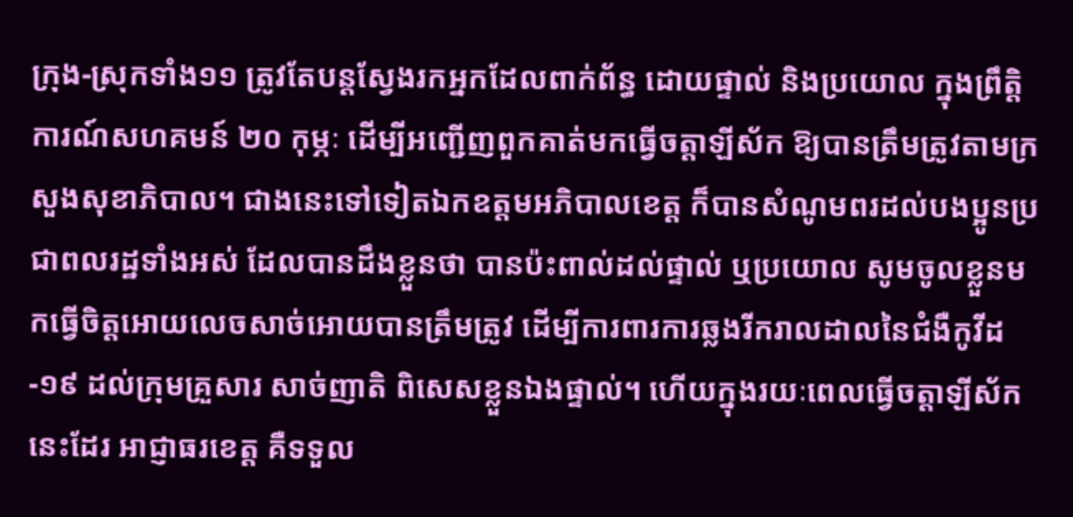ក្រុង-ស្រុកទាំង១១ ត្រូវតែបន្តស្វែងរកអ្នកដែលពាក់ព័ន្ធ ដោយផ្ទាល់ និងប្រយោល ក្នុងព្រឹត្តិការណ៍សហគមន៍ ២០ កុម្ភៈ ដើម្បីអញ្ជើញពួកគាត់មកធ្វើចត្តាឡីស័ក ឱ្យបានត្រឹមត្រូវតាមក្រសួងសុខាភិបាល។ ជាងនេះទៅទៀតឯកឧត្តមអភិបាលខេត្ត ក៏បានសំណូមពរដល់បងប្អូនប្រជាពលរដ្ឋទាំងអស់ ដែលបានដឹងខ្លួនថា បានប៉ះពាល់ដល់ផ្ទាល់ ឬប្រយោល សូមចូលខ្លួនមកធ្វើចិត្តអោយលេចសាច់អោយបានត្រឹមត្រូវ ដើម្បីការពារការឆ្លងរីករាលដាលនៃជំងឺកូវីដ-១៩ ដល់ក្រុមគ្រួសារ សាច់ញាតិ ពិសេសខ្លួនឯងផ្ទាល់។ ហើយក្នុងរយៈពេលធ្វើចត្តាឡីស័កនេះដែរ អាជ្ញាធរខេត្ត គឺទទួល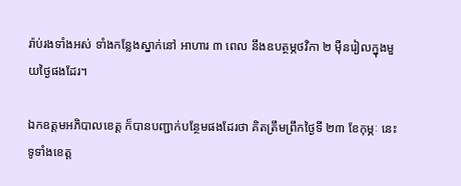រ៉ាប់រងទាំងអស់ ទាំងកន្លែងស្នាក់នៅ អាហារ ៣ ពេល នឹងឧបត្ថម្ភថវិកា ២ ម៉ឺនរៀលក្នុងមួយថ្ងៃផងដែរ។

ឯកឧត្តមអភិបាលខេត្ត ក៏បានបញ្ជាក់បន្ថែមផងដែរថា គិតត្រឹមព្រឹកថ្ងៃទី ២៣ ខែកុម្ភៈ នេះ ទូទាំងខេត្ត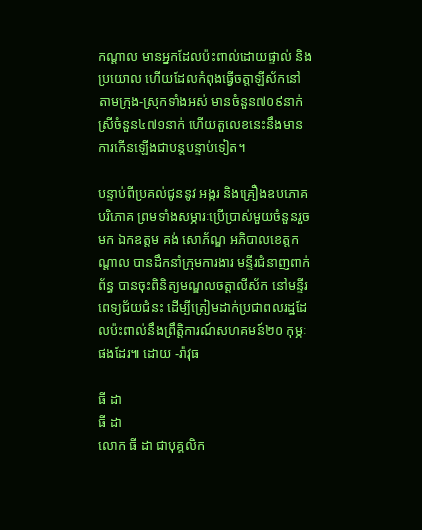កណ្ដាល មានអ្នកដែលប៉ះពាល់ដោយផ្ទាល់ និងប្រយោល ហើយដែលកំពុងធ្វើចត្តាឡីស័កនៅតាមក្រុង-ស្រុកទាំងអស់ មានចំនួន៧០៩នាក់ ស្រីចំនួន៤៧១នាក់ ហើយតួលេខនេះនឹងមានការកើនឡើងជាបន្តបន្ទាប់ទៀត។

បន្ទាប់ពីប្រគល់ជូននូវ អង្ករ និងគ្រឿងឧបភោគបរិភោគ ព្រមទាំងសម្ភារៈប្រើប្រាស់មួយចំនួនរួចមក ឯកឧត្តម គង់ សោភ័ណ្ឌ អភិបាលខេត្តកណ្ដាល បានដឹកនាំក្រុមការងារ មន្ទីរជំនាញពាក់ព័ន្ធ បានចុះពិនិត្យមណ្ឌលចត្តាលីស័ក នៅមន្ទីរពេទ្យជ័យជំនះ ដើម្បីត្រៀមដាក់ប្រជាពលរដ្ឋដែលប៉ះពាល់នឹងព្រឹត្តិការណ៍សហគមន៍២០ កុម្ភៈផងដែរ៕ ដោយ -រ៉ាវុធ

ធី ដា
ធី ដា
លោក ធី ដា ជាបុគ្គលិក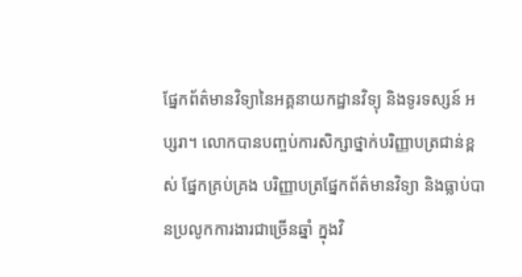ផ្នែកព័ត៌មានវិទ្យានៃអគ្គនាយកដ្ឋានវិទ្យុ និងទូរទស្សន៍ អប្សរា។ លោកបានបញ្ចប់ការសិក្សាថ្នាក់បរិញ្ញាបត្រជាន់ខ្ពស់ ផ្នែកគ្រប់គ្រង បរិញ្ញាបត្រផ្នែកព័ត៌មានវិទ្យា និងធ្លាប់បានប្រលូកការងារជាច្រើនឆ្នាំ ក្នុងវិ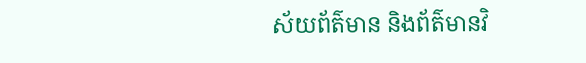ស័យព័ត៌មាន និងព័ត៌មានវិ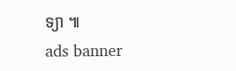ទ្យា ៕
ads banner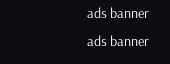ads banner
ads banner